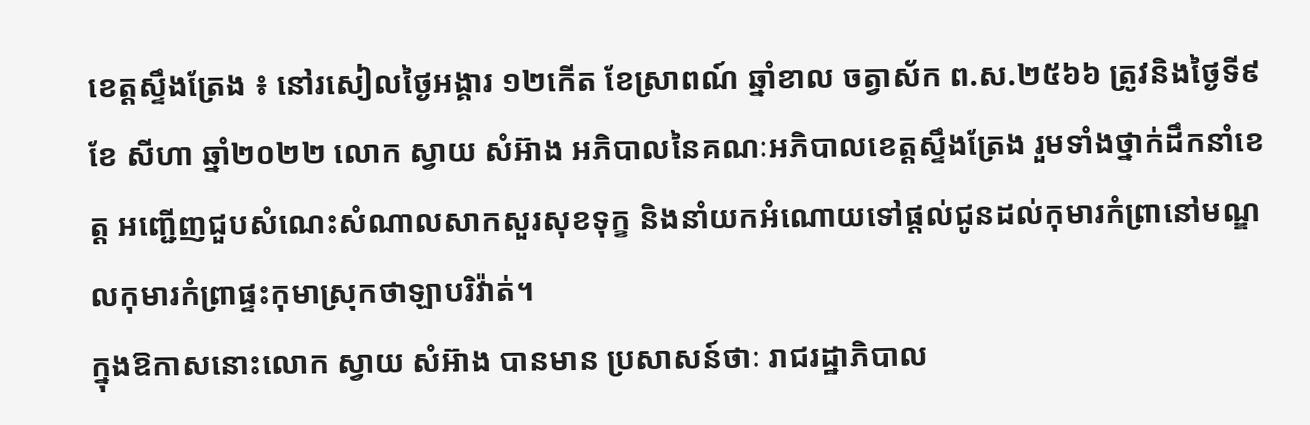ខេត្តស្ទឹងត្រែង ៖ នៅរសៀលថ្ងៃអង្គារ ១២កើត ខែស្រាពណ៍ ឆ្នាំខាល ចត្វាស័ក ព.ស.២៥៦៦ ត្រូវនិងថ្ងៃទី៩ ខែ សីហា ឆ្នាំ២០២២ លោក ស្វាយ សំអ៊ាង អភិបាលនៃគណៈអភិបាលខេត្តស្ទឹងត្រែង រួមទាំងថ្នាក់ដឹកនាំខេត្ត អញ្ជើញជួបសំណេះសំណាលសាកសួរសុខទុក្ខ និងនាំយកអំណោយទៅផ្ដល់ជូនដល់កុមារកំព្រានៅមណ្ឌលកុមារកំព្រាផ្ទះកុមាស្រុកថាឡាបរិវ៉ាត់។
ក្នុងឱកាសនោះលោក ស្វាយ សំអ៊ាង បានមាន ប្រសាសន៍ថាៈ រាជរដ្ឋាភិបាល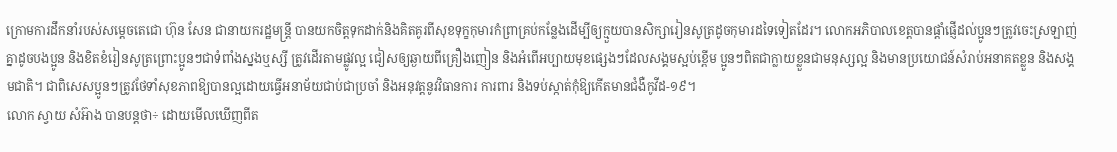ក្រោមការដឹកនាំរបស់សម្តេចតេជោ ហ៊ុន សែន ជានាយករដ្ឋមន្រ្តី បានយកចិត្តទុកដាក់និងគិតគូរពីសុខទុក្ខកុមារកំព្រាគ្រប់កន្លែងដើម្បីឲ្យក្មួយបានសិក្សារៀនសូត្រដូចកុមារដទៃទៀតដែរ។ លោកអភិបាលខេត្តបានផ្តាំផ្ញើដល់ប្អូនៗត្រូវចេះស្រឡាញ់គ្នាដូចបងប្អូន និងខិតខំរៀនសូត្រព្រោះប្អូនៗជាទំពាំងស្នងឬស្សី ត្រូវដើរតាមផ្លូវល្អ ជៀសឲ្យឆ្ងាយពីគ្រឿងញៀន និងអំពើអប្បាយមុខផ្សេងៗដែលសង្គមស្អប់ខ្ពើម ប្អូនៗពិតជាក្លាយខ្លួនជាមនុស្សល្អ និងមានប្រយោជន៍សំរាប់អនាគតខ្លួន និងសង្គមជាតិ។ ជាពិសេសប្អូនៗត្រូវថែទាំសុខភាពឱ្យបានល្អដោយធ្វើអនាម័យជាប់ជាប្រចាំ និងអនុវត្តនូវវិធានការ ការពារ និងទប់ស្កាត់កុំឱ្យកើតមានជំងឺកូវីដ-១៩។
លោក ស្វាយ សំអ៊ាង បានបន្តថា÷ ដោយមើលឃើញពីត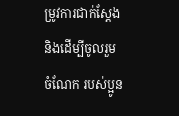ម្រូវការជាក់ស្តែង និងដើម្បីចូលរួមចំណែក របស់ប្អូន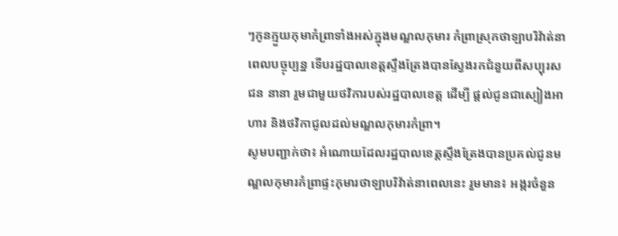ៗកូនក្មួយកុមាកំព្រាទាំងអស់ក្នុងមណ្ឌលកុមារ កំព្រាស្រុកថាឡាបរិវ៉ាត់នាពេលបច្ចុប្បន្ន ទើបរដ្ឋបាលខេត្តស្ទឹងត្រែងបានស្វែងរកជំនួយពីសប្បុរសជន នានា រួមជាមួយថវិការបស់រដ្ឋបាលខេត្ត ដើម្បី ផ្តល់ជូនជាស្បៀងអាហារ និងថវិកាជូលដល់មណ្ឌលកុមារកំព្រា។
សូមបញ្ជាក់ថា៖ អំណោយដែលរដ្ឋបាលខេត្តស្ទឹងត្រែងបានប្រគល់ជូនមណ្ឌលកុមារកំព្រាផ្ទះកុមារថាឡាបរិវ៉ាត់នាពេលនេះ រួមមាន៖ អង្ករចំនួន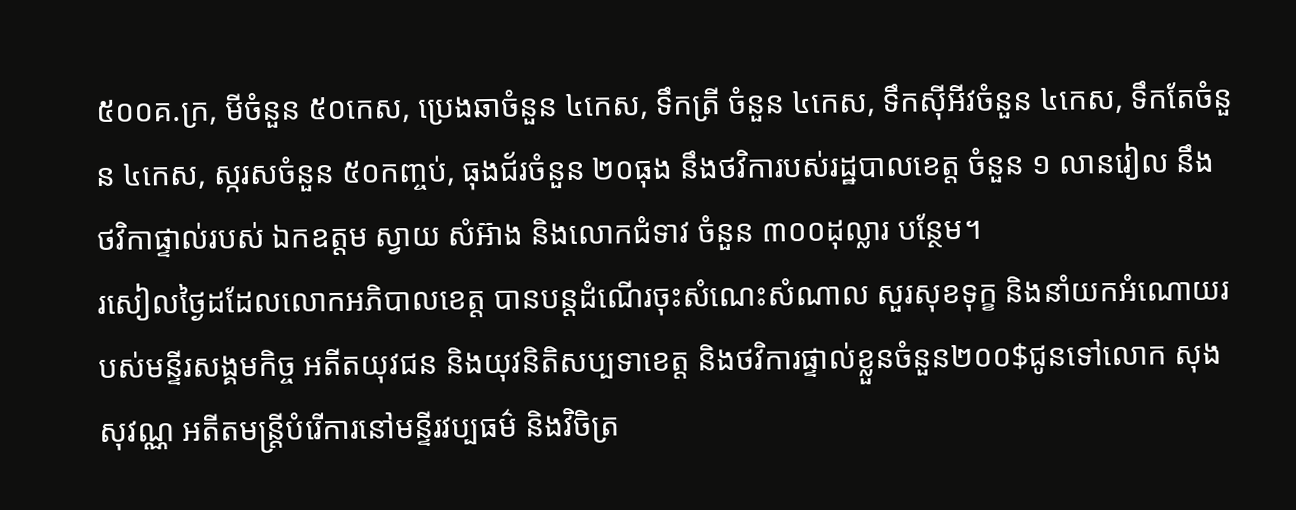៥០០គ.ក្រ, មីចំនួន ៥០កេស, ប្រេងឆាចំនួន ៤កេស, ទឹកត្រី ចំនួន ៤កេស, ទឹកស៊ីអីវចំនួន ៤កេស, ទឹកតែចំនួន ៤កេស, ស្ករសចំនួន ៥០កញ្ចប់, ធុងជ័រចំនួន ២០ធុង នឹងថវិការបស់រដ្ឋបាលខេត្ត ចំនួន ១ លានរៀល នឹង ថវិកាផ្ទាល់របស់ ឯកឧត្តម ស្វាយ សំអ៊ាង និងលោកជំទាវ ចំនួន ៣០០ដុល្លារ បន្ថែម។
រសៀលថ្ងៃដដែលលោកអភិបាលខេត្ត បានបន្តដំណើរចុះសំណេះសំណាល សួរសុខទុក្ខ និងនាំយកអំណោយរបស់មន្ទីរសង្គមកិច្ច អតីតយុវជន និងយុវនិតិសប្បទាខេត្ត និងថវិការផ្ទាល់ខ្លួនចំនួន២០០$ជូនទៅលោក សុង សុវណ្ណ អតីតមន្ត្រីបំរើការនៅមន្ទីរវប្បធម៌ និងវិចិត្រ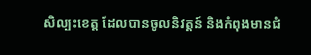សិល្បះខេត្ត ដែលបានចូលនិវត្តន៍ និងកំពុងមានជំ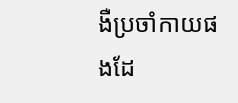ងឺប្រចាំកាយផងដែ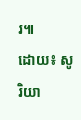រ៕
ដោយ៖ សូរិយា